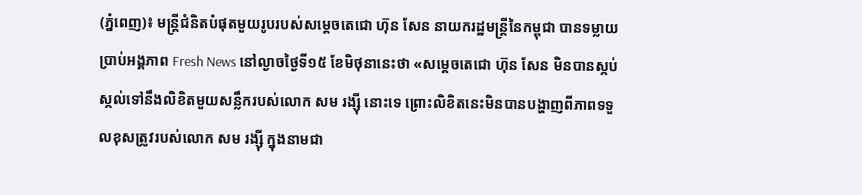(ភ្នំពេញ)៖ មន្រ្តីជំនិតបំផុតមួយរូបរបស់សម្តេចតេជោ ហ៊ុន សែន នាយករដ្ឋមន្ត្រីនៃកម្ពុជា បានទម្លាយប្រាប់អង្គភាព Fresh News នៅល្ងាចថ្ងៃទី១៥ ខែមិថុនានេះថា «សម្តេចតេជោ ហ៊ុន សែន មិនបានស្កប់ស្កល់ទៅនឹងលិខិតមួយសន្លឹករបស់លោក សម រង្ស៊ី នោះទេ ព្រោះលិខិតនេះមិនបានបង្ហាញពីភាពទទួលខុសត្រូវរបស់លោក សម រង្ស៊ី ក្នុងនាមជា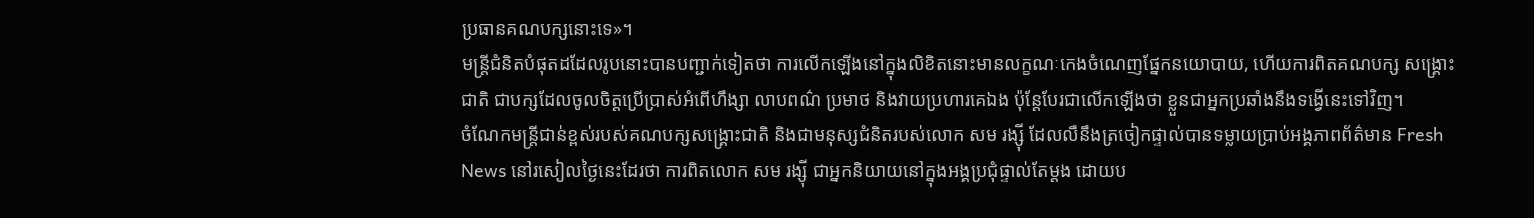ប្រធានគណបក្សនោះទេ»។
មន្រ្តីជំនិតបំផុតដដែលរូបនោះបានបញ្ជាក់ទៀតថា ការលើកឡើងនៅក្នុងលិខិតនោះមានលក្ខណៈកេងចំណេញផ្នែកនយោបាយ, ហើយការពិតគណបក្ស សង្គ្រោះជាតិ ជាបក្សដែលចូលចិត្តប្រើប្រាស់អំពើហឹង្សា លាបពណ៌ ប្រមាថ និងវាយប្រហារគេឯង ប៉ុន្តែបែរជាលើកឡើងថា ខ្លួនជាអ្នកប្រឆាំងនឹងទង្វើនេះទៅវិញ។
ចំណែកមន្រ្តីជាន់ខ្ពស់របស់គណបក្សសង្គ្រោះជាតិ និងជាមនុស្សជំនិតរបស់លោក សម រង្ស៊ី ដែលលឺនឹងត្រចៀកផ្ទាល់បានទម្លាយប្រាប់អង្គភាពព័ត៌មាន Fresh News នៅរសៀលថ្ងៃនេះដែរថា ការពិតលោក សម រង្ស៊ី ជាអ្នកនិយាយនៅក្នុងអង្គប្រជុំផ្ទាល់តែម្តង ដោយប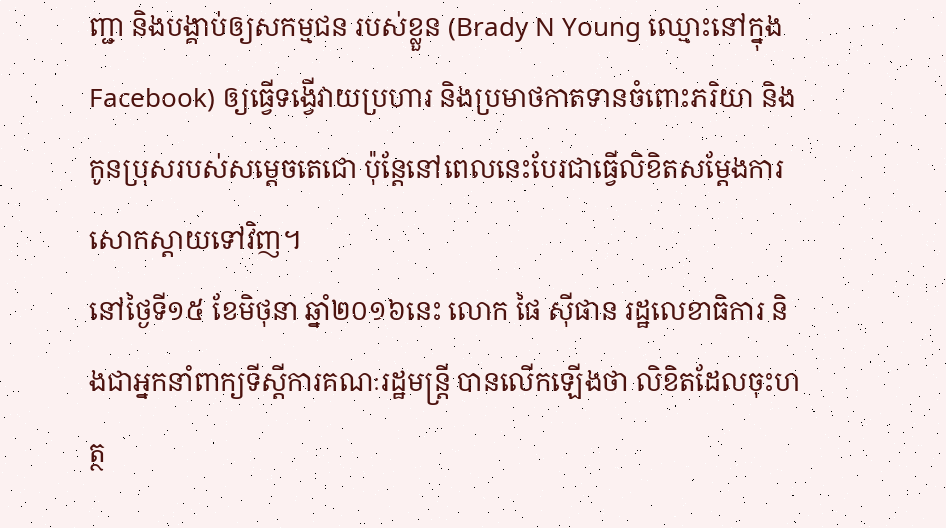ញ្ជា និងបង្គាប់ឲ្យសកម្មជន របស់ខ្លួន (Brady N Young ឈ្មោះនៅក្នុង Facebook) ឲ្យធ្វើទង្វើវាយប្រហារ និងប្រមាថកាតទានចំពោះភរិយា និងកូនប្រុសរបស់សម្តេចតេជោ ប៉ុន្តែនៅពេលនេះបែរជាធ្វើលិខិតសម្តែងការសោកស្តាយទៅវិញ។
នៅថ្ងៃទី១៥ ខែមិថុនា ឆ្នាំ២០១៦នេះ លោក ផៃ ស៊ីផាន រដ្ឋលេខាធិការ និងជាអ្នកនាំពាក្យទីស្តីការគណៈរដ្ឋមន្រ្តី បានលើកឡើងថា លិខិតដែលចុះហត្ថ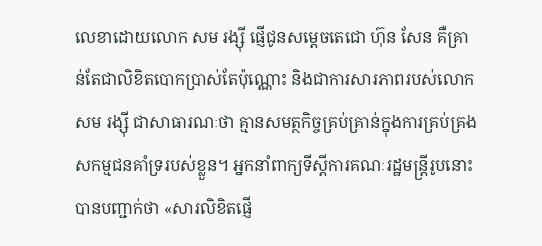លេខាដោយលោក សម រង្ស៊ី ផ្ញើជូនសម្តេចតេជោ ហ៊ុន សែន គឺគ្រាន់តែជាលិខិតបោកប្រាស់តែប៉ុណ្ណោះ និងជាការសារភាពរបស់លោក សម រង្ស៊ី ជាសាធារណៈថា គ្មានសមត្ថកិច្ចគ្រប់គ្រាន់ក្នុងការគ្រប់គ្រងសកម្មជនគាំទ្ររបស់ខ្លួន។ អ្នកនាំពាក្យទីស្តីការគណៈរដ្ឋមន្រ្តីរូបនោះបានបញ្ជាក់ថា «សារលិខិតផ្ញើ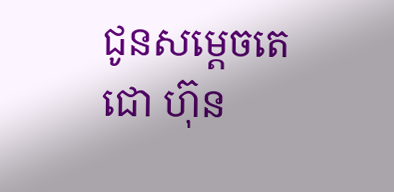ជូនសម្តេចតេជោ ហ៊ុន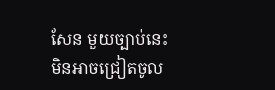សែន មួយច្បាប់នេះ មិនអាចជ្រៀតចូល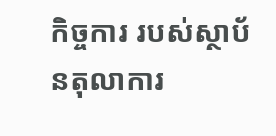កិច្ចការ របស់ស្ថាប័នតុលាការ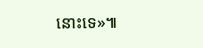នោះទេ»៕